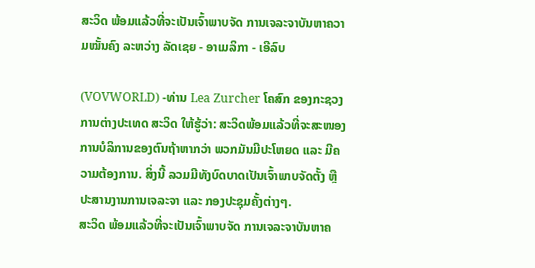ສະວິດ ພ້ອມແລ້ວທີ່ຈະເປັນເຈົ້າພາບຈັດ ການເຈລະຈາບັນຫາຄວາມໝັ້ນຄົງ ລະຫວ່າງ ລັດເຊຍ - ອາເມລິກາ - ເອີລົບ

(VOVWORLD) -ທ່ານ Lea Zurcher ໂຄສົກ ຂອງກະຊວງການຕ່າງປະເທດ ສະວິດ ໃຫ້ຮູ້ວ່າ: ສະວິດພ້ອມແລ້ວທີ່ຈະສະໜອງການບໍລິການຂອງຕົນຖ້າຫາກວ່າ ພວກມັນມີປະໂຫຍດ ແລະ ມີຄວາມຕ້ອງການ. ສິ່ງນີ້ ລວມມີທັງບົດບາດເປັນເຈົ້າພາບຈັດຕັ້ງ ຫຼື ປະສານງານການເຈລະຈາ ແລະ ກອງປະຊຸມຄັ້ງຕ່າງໆ.
ສະວິດ ພ້ອມແລ້ວທີ່ຈະເປັນເຈົ້າພາບຈັດ ການເຈລະຈາບັນຫາຄ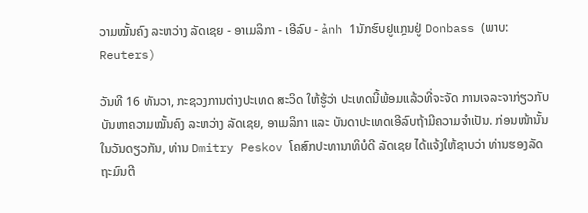ວາມໝັ້ນຄົງ ລະຫວ່າງ ລັດເຊຍ - ອາເມລິກາ - ເອີລົບ - ảnh 1ນັກຮົບຢູແກຼນຢູ່ Donbass (ພາບ: Reuters)

ວັນທີ 16 ທັນວາ, ກະຊວງການຕ່າງປະເທດ ສະວິດ ໃຫ້ຮູ້ວ່າ ປະເທດນີ້ພ້ອມແລ້ວທີ່ຈະຈັດ ການເຈລະຈາກ່ຽວກັບບັນຫາຄວາມໝັ້ນຄົງ ລະຫວ່າງ ລັດເຊຍ, ອາເມລິກາ ແລະ ບັນດາປະເທດເອີລົບຖ້າມີຄວາມຈຳເປັນ. ກ່ອນໜ້ານັ້ນ ໃນວັນດຽວກັນ, ທ່ານ Dmitry Peskov ໂຄສົກປະທານາທິບໍດີ ລັດເຊຍ ໄດ້ແຈ້ງໃຫ້ຊາບວ່າ ທ່ານຮອງລັດຖະມົນຕີ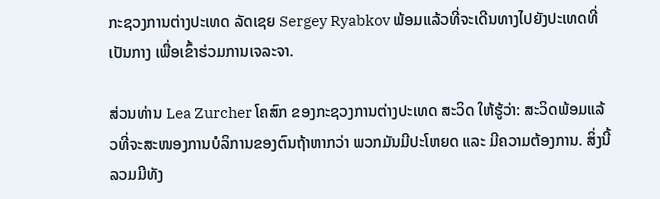ກະຊວງການຕ່າງປະເທດ ລັດເຊຍ Sergey Ryabkov ພ້ອມແລ້ວທີ່ຈະເດີນທາງໄປຍັງປະເທດທີ່ເປັນກາງ ເພື່ອເຂົ້າຮ່ວມການເຈລະຈາ.

ສ່ວນທ່ານ Lea Zurcher ໂຄສົກ ຂອງກະຊວງການຕ່າງປະເທດ ສະວິດ ໃຫ້ຮູ້ວ່າ: ສະວິດພ້ອມແລ້ວທີ່ຈະສະໜອງການບໍລິການຂອງຕົນຖ້າຫາກວ່າ ພວກມັນມີປະໂຫຍດ ແລະ ມີຄວາມຕ້ອງການ. ສິ່ງນີ້ ລວມມີທັງ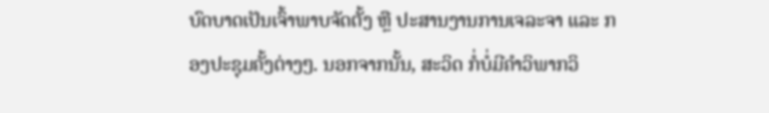ບົດບາດເປັນເຈົ້າພາບຈັດຕັ້ງ ຫຼື ປະສານງານການເຈລະຈາ ແລະ ກອງປະຊຸມຄັ້ງຕ່າງໆ. ນອກຈາກນັ້ນ, ສະວິດ ກໍ່ບໍ່ມີຄຳວິພາກວິ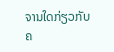ຈານໃດກ່ຽວກັບຄ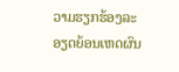ວາມຮຽກຮ້ອງລະອຽດຍ້ອນເຫດຜົນ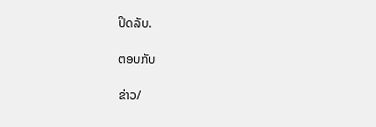ປິດລັບ.

ຕອບກັບ

ຂ່າວ/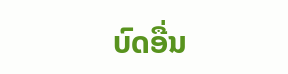ບົດອື່ນ